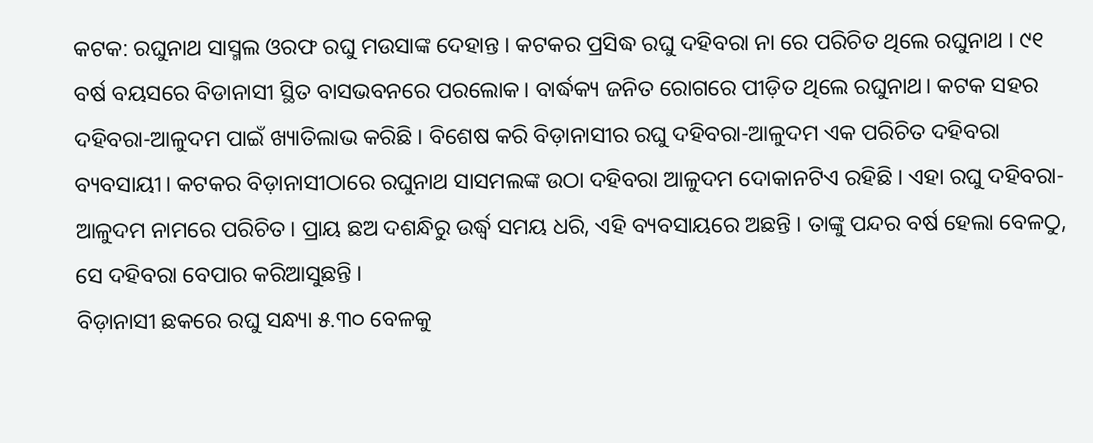କଟକ: ରଘୁନାଥ ସାସ୍ମଲ ଓରଫ ରଘୁ ମଉସାଙ୍କ ଦେହାନ୍ତ । କଟକର ପ୍ରସିଦ୍ଧ ରଘୁ ଦହିବରା ନା ରେ ପରିଚିତ ଥିଲେ ରଘୁନାଥ । ୯୧ ବର୍ଷ ବୟସରେ ବିଡାନାସୀ ସ୍ଥିତ ବାସଭବନରେ ପରଲୋକ। ବାର୍ଦ୍ଧକ୍ୟ ଜନିତ ରୋଗରେ ପୀଡ଼ିତ ଥିଲେ ରଘୁନାଥ। କଟକ ସହର ଦହିବରା-ଆଳୁଦମ ପାଇଁ ଖ୍ୟାତିଲାଭ କରିଛି । ବିଶେଷ କରି ବିଡ଼ାନାସୀର ରଘୁ ଦହିବରା-ଆଳୁଦମ ଏକ ପରିଚିତ ଦହିବରା ବ୍ୟବସାୟୀ। କଟକର ବିଡ଼ାନାସୀଠାରେ ରଘୁନାଥ ସାସମଲଙ୍କ ଉଠା ଦହିବରା ଆଳୁଦମ ଦୋକାନଟିଏ ରହିଛି । ଏହା ରଘୁ ଦହିବରା-ଆଳୁଦମ ନାମରେ ପରିଚିତ। ପ୍ରାୟ ଛଅ ଦଶନ୍ଧିରୁ ଉର୍ଦ୍ଧ୍ୱ ସମୟ ଧରି, ଏହି ବ୍ୟବସାୟରେ ଅଛନ୍ତି । ତାଙ୍କୁ ପନ୍ଦର ବର୍ଷ ହେଲା ବେଳଠୁ, ସେ ଦହିବରା ବେପାର କରିଆସୁଛନ୍ତି ।
ବିଡ଼ାନାସୀ ଛକରେ ରଘୁ ସନ୍ଧ୍ୟା ୫.୩୦ ବେଳକୁ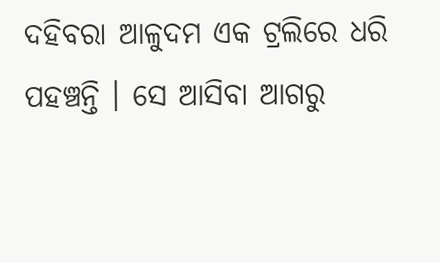ଦହିବରା ଆଳୁଦମ ଏକ ଟ୍ରଲିରେ ଧରି ପହଞ୍ଚନ୍ତି । ସେ ଆସିବା ଆଗରୁ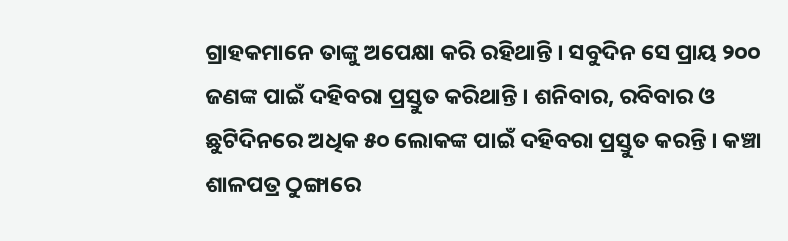ଗ୍ରାହକମାନେ ତାଙ୍କୁ ଅପେକ୍ଷା କରି ରହିଥାନ୍ତି । ସବୁଦିନ ସେ ପ୍ରାୟ ୨୦୦ ଜଣଙ୍କ ପାଇଁ ଦହିବରା ପ୍ରସ୍ତୁତ କରିଥାନ୍ତି । ଶନିବାର, ରବିବାର ଓ ଛୁଟିଦିନରେ ଅଧିକ ୫୦ ଲୋକଙ୍କ ପାଇଁ ଦହିବରା ପ୍ରସ୍ତୁତ କରନ୍ତି । କଞ୍ଚା ଶାଳପତ୍ର ଠୁଙ୍ଗାରେ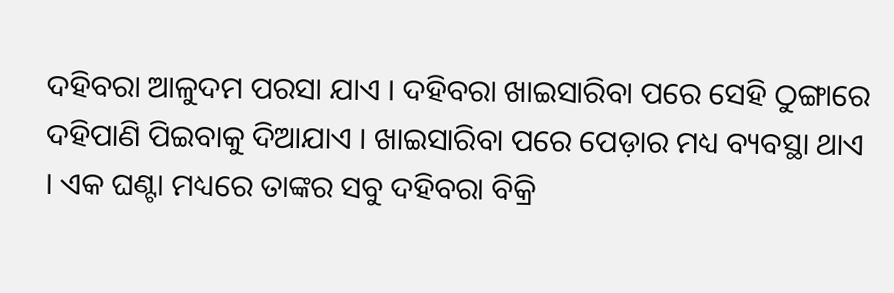ଦହିବରା ଆଳୁଦମ ପରସା ଯାଏ । ଦହିବରା ଖାଇସାରିବା ପରେ ସେହି ଠୁଙ୍ଗାରେ ଦହିପାଣି ପିଇବାକୁ ଦିଆଯାଏ । ଖାଇସାରିବା ପରେ ପେଡ଼ାର ମଧ୍ୟ ବ୍ୟବସ୍ଥା ଥାଏ । ଏକ ଘଣ୍ଟା ମଧ୍ୟରେ ତାଙ୍କର ସବୁ ଦହିବରା ବିକ୍ରି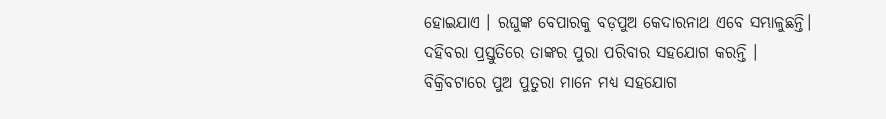ହୋଇଯାଏ । ରଘୁଙ୍କ ବେପାରକୁ ବଡ଼ପୁଅ କେଦାରନାଥ ଏବେ ସମ୍ଭାଳୁଛନ୍ତି। ଦହିବରା ପ୍ରସ୍ତୁତିରେ ତାଙ୍କର ପୁରା ପରିବାର ସହଯୋଗ କରନ୍ତି । ବିକ୍ରିବଟାରେ ପୁଅ ପୁତୁରା ମାନେ ମଧ୍ୟ ସହଯୋଗ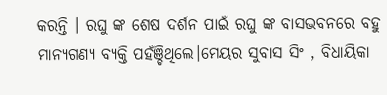କରନ୍ତି । ରଘୁ ଙ୍କ ଶେଷ ଦର୍ଶନ ପାଇଁ ରଘୁ ଙ୍କ ବାସଭବନରେ ବହୁ ମାନ୍ୟଗଣ୍ୟ ବ୍ୟକ୍ତି ପହଁଞ୍ଚିଥିଲେ।ମେୟର ସୁବାସ ସିଂ , ବିଧାୟିକା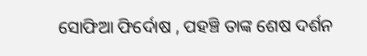ସୋଫିଆ ଫିର୍ଦୋଷ , ପହଞ୍ଚି ତାଙ୍କ ଶେଷ ଦର୍ଶନ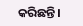କରିଛନ୍ତି।